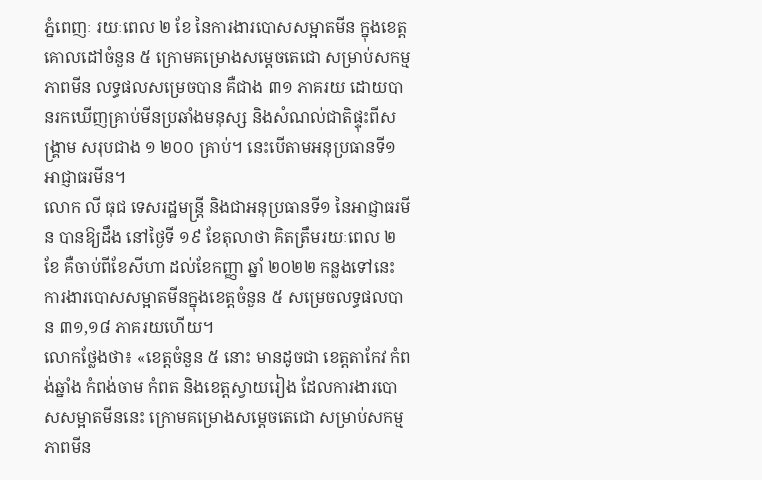ភ្នំពេញៈ រយៈពេល ២ ខែ នៃការងារបោសសម្អាតមីន ក្នុងខេត្តគោលដៅចំនួន ៥ ក្រោមគម្រោងសម្តេចតេជោ សម្រាប់សកម្មភាពមីន លទ្ធផលសម្រេចបាន គឺជាង ៣១ ភាគរយ ដោយបានរកឃើញគ្រាប់មីនប្រឆាំងមនុស្ស និងសំណល់ជាតិផ្ទុះពីសង្គ្រាម សរុបជាង ១ ២០០ គ្រាប់។ នេះបើតាមអនុប្រធានទី១ អាជ្ញាធរមីន។
លោក លី ធុជ ទេសរដ្ឋមន្ត្រី និងជាអនុប្រធានទី១ នៃអាជ្ញាធរមីន បានឱ្យដឹង នៅថ្ងៃទី ១៩ ខែតុលាថា គិតត្រឹមរយៈពេល ២ ខែ គឺចាប់ពីខែសីហា ដល់ខែកញ្ញា ឆ្នាំ ២០២២ កន្លងទៅនេះ ការងារបោសសម្អាតមីនក្នុងខេត្តចំនួន ៥ សម្រេចលទ្ធផលបាន ៣១,១៨ ភាគរយហើយ។
លោកថ្លែងថា៖ «ខេត្តចំនួន ៥ នោះ មានដូចជា ខេត្តតាកែវ កំពង់ឆ្នាំង កំពង់ចាម កំពត និងខេត្តស្វាយរៀង ដែលការងារបោសសម្អាតមីននេះ ក្រោមគម្រោងសម្តេចតេជោ សម្រាប់សកម្មភាពមីន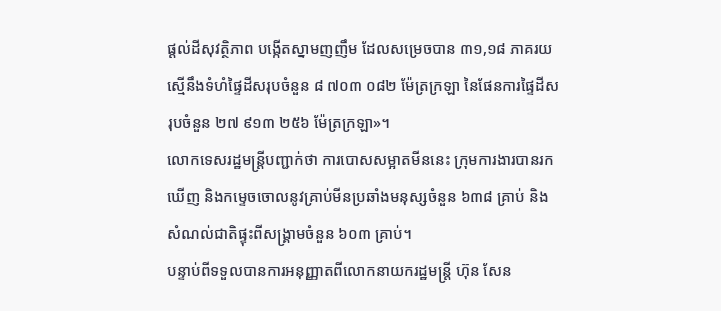ផ្តល់ដីសុវត្ថិភាព បង្កើតស្នាមញញឹម ដែលសម្រេចបាន ៣១,១៨ ភាគរយ ស្មើនឹងទំហំផ្ទៃដីសរុបចំនួន ៨ ៧០៣ ០៨២ ម៉ែត្រក្រឡា នៃផែនការផ្ទៃដីសរុបចំនួន ២៧ ៩១៣ ២៥៦ ម៉ែត្រក្រឡា»។
លោកទេសរដ្ឋមន្ត្រីបញ្ជាក់ថា ការបោសសម្អាតមីននេះ ក្រុមការងារបានរកឃើញ និងកម្ទេចចោលនូវគ្រាប់មីនប្រឆាំងមនុស្សចំនួន ៦៣៨ គ្រាប់ និងសំណល់ជាតិផ្ទុះពីសង្គ្រាមចំនួន ៦០៣ គ្រាប់។
បន្ទាប់ពីទទួលបានការអនុញ្ញាតពីលោកនាយករដ្ឋមន្ត្រី ហ៊ុន សែន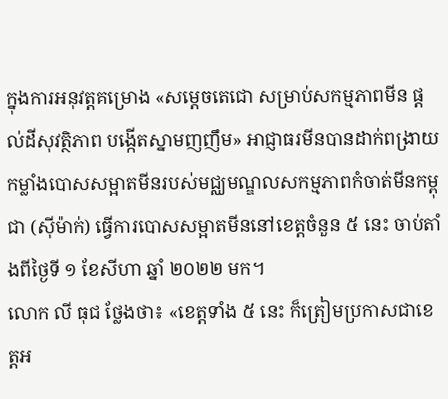ក្នុងការអនុវត្តគម្រោង «សម្តេចតេជោ សម្រាប់សកម្មភាពមីន ផ្តល់ដីសុវត្ថិភាព បង្កើតស្នាមញញឹម» អាជ្ញាធរមីនបានដាក់ពង្រាយកម្លាំងបោសសម្អាតមីនរបស់មជ្ឈមណ្ឌលសកម្មភាពកំចាត់មីនកម្ពុជា (ស៊ីម៉ាក់) ធ្វើការបោសសម្អាតមីននៅខេត្តចំនួន ៥ នេះ ចាប់តាំងពីថ្ងៃទី ១ ខែសីហា ឆ្នាំ ២០២២ មក។
លោក លី ធុជ ថ្លែងថា៖ «ខេត្តទាំង ៥ នេះ ក៏ត្រៀមប្រកាសជាខេត្តអ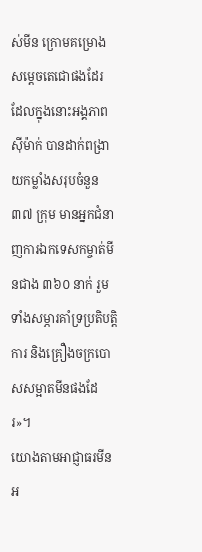ស់មីន ក្រោមគម្រោងសម្តេចតេជោផងដែរ ដែលក្នុងនោះអង្គភាពស៊ីម៉ាក់ បានដាក់ពង្រាយកម្លាំងសរុបចំនួន ៣៧ ក្រុម មានអ្នកជំនាញការឯកទេសកម្ចាត់មីនជាង ៣៦០ នាក់ រួមទាំងសម្ភារគាំទ្រប្រតិបត្តិការ និងគ្រឿងចក្របោសសម្អាតមីនផងដែរ»។
យោងតាមអាជ្ញាធរមីន អ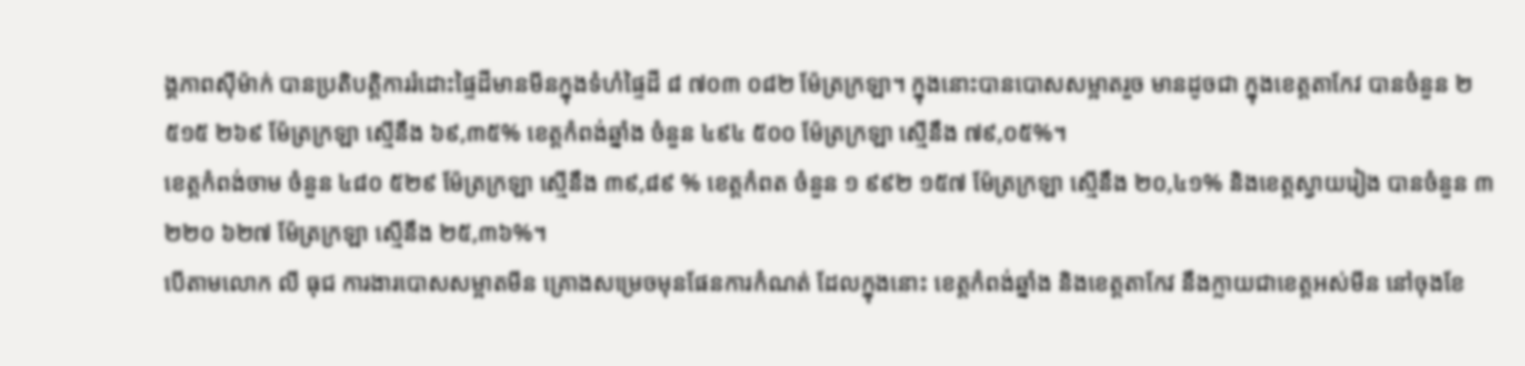ង្គភាពស៊ីម៉ាក់ បានប្រតិបត្តិការរំដោះផ្ទៃដីមានមីនក្នុងទំហំផ្ទៃដី ៨ ៧០៣ ០៨២ ម៉ែត្រក្រឡា។ ក្នុងនោះបានបោសសម្អាតរួច មានដូចជា ក្នុងខេត្តតាកែវ បានចំនួន ២ ៥១៥ ២៦៩ ម៉ែត្រក្រឡា ស្មើនឹង ៦៩,៣៥% ខេត្តកំពង់ឆ្នាំង ចំនួន ៤៩៤ ៥០០ ម៉ែត្រក្រឡា ស្មើនឹង ៧៩,០៥%។
ខេត្តកំពង់ចាម ចំនួន ៤៨០ ៥២៩ ម៉ែត្រក្រឡា ស្មើនឹង ៣៩,៨៩ % ខេត្តកំពត ចំនួន ១ ៩៩២ ១៥៧ ម៉ែត្រក្រឡា ស្មើនឹង ២០,៤១% និងខេត្តស្វាយរៀង បានចំនួន ៣ ២២០ ៦២៧ ម៉ែត្រក្រឡា ស្មើនឹង ២៥,៣៦%។
បើតាមលោក លី ធុជ ការងារបោសសម្អាតមីន គ្រោងសម្រេចមុនផែនការកំណត់ ដែលក្នុងនោះ ខេត្តកំពង់ឆ្នាំង និងខេត្តតាកែវ នឹងក្លាយជាខេត្តអស់មីន នៅចុងខែ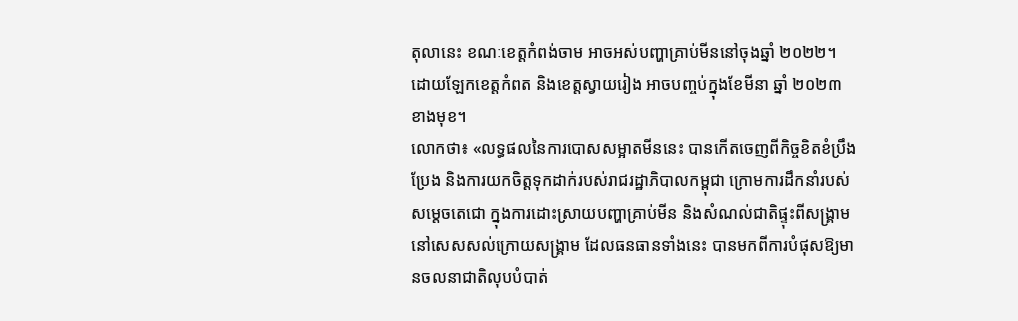តុលានេះ ខណៈខេត្តកំពង់ចាម អាចអស់បញ្ហាគ្រាប់មីននៅចុងឆ្នាំ ២០២២។ ដោយឡែកខេត្តកំពត និងខេត្តស្វាយរៀង អាចបញ្ចប់ក្នុងខែមីនា ឆ្នាំ ២០២៣ ខាងមុខ។
លោកថា៖ «លទ្ធផលនៃការបោសសម្អាតមីននេះ បានកើតចេញពីកិច្ចខិតខំប្រឹងប្រែង និងការយកចិត្តទុកដាក់របស់រាជរដ្ឋាភិបាលកម្ពុជា ក្រោមការដឹកនាំរបស់សម្តេចតេជោ ក្នុងការដោះស្រាយបញ្ហាគ្រាប់មីន និងសំណល់ជាតិផ្ទុះពីសង្គ្រាមនៅសេសសល់ក្រោយសង្គ្រាម ដែលធនធានទាំងនេះ បានមកពីការបំផុសឱ្យមានចលនាជាតិលុបបំបាត់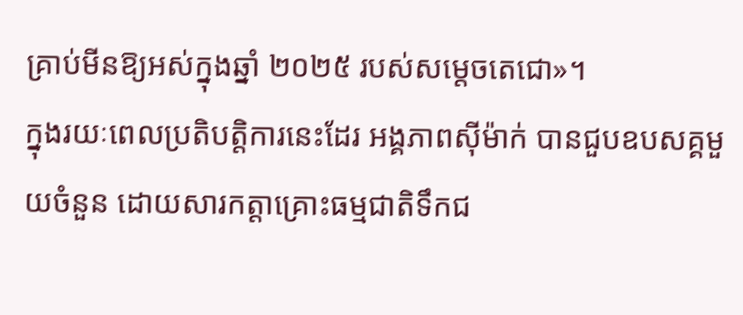គ្រាប់មីនឱ្យអស់ក្នុងឆ្នាំ ២០២៥ របស់សម្តេចតេជោ»។
ក្នុងរយៈពេលប្រតិបត្តិការនេះដែរ អង្គភាពស៊ីម៉ាក់ បានជួបឧបសគ្គមួយចំនួន ដោយសារកត្តាគ្រោះធម្មជាតិទឹកជ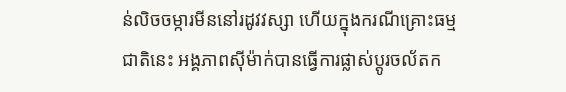ន់លិចចម្ការមីននៅរដូវវស្សា ហើយក្នុងករណីគ្រោះធម្មជាតិនេះ អង្គភាពស៊ីម៉ាក់បានធ្វើការផ្លាស់ប្តូរចល័តក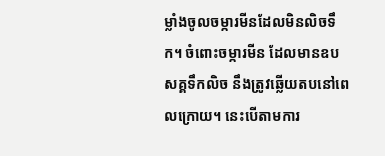ម្លាំងចូលចម្ការមីនដែលមិនលិចទឹក។ ចំពោះចម្ការមីន ដែលមានឧបសគ្គទឹកលិច នឹងត្រូវឆ្លើយតបនៅពេលក្រោយ។ នេះបើតាមការ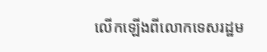លើកឡើងពីលោកទេសរដ្ឋម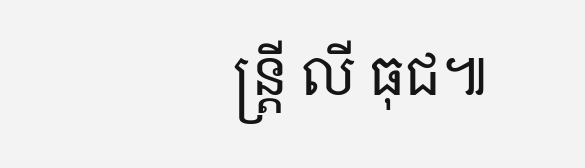ន្ត្រី លី ធុជ៕